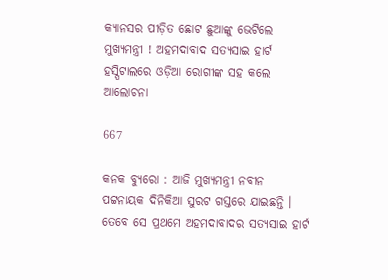କ୍ୟାନସର ପୀଡ଼ିତ ଛୋଟ ଛୁଆଙ୍କୁ ଭେଟିଲେ ମୁଖ୍ୟମନ୍ତ୍ରୀ ! ଅହମଦାବାଦ ସତ୍ୟସାଇ ହାର୍ଟ ହସ୍ପିଟାଲରେ ଓଡ଼ିଆ ରୋଗୀଙ୍କ ସହ କଲେ ଆଲୋଚନା

667

କନକ ବ୍ୟୁରୋ : ଆଜି ମୁଖ୍ୟମନ୍ତ୍ରୀ ନବୀନ ପଟ୍ଟନାୟକ ଦିନିକିଆ ସୁରଟ ଗସ୍ତରେ ଯାଇଛନ୍ତି । ତେବେ ସେ ପ୍ରଥମେ ଅହମଦାବାଦର ସତ୍ୟସାଇ ହାର୍ଟ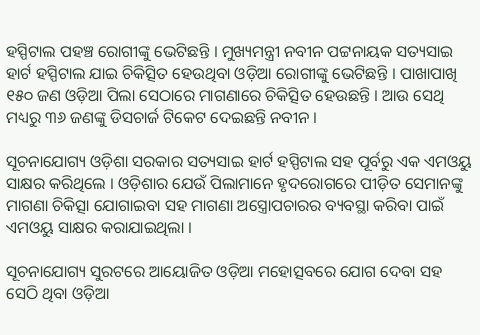ହସ୍ପିଟାଲ ପହଞ୍ଚ ରୋଗୀଙ୍କୁ ଭେଟିଛନ୍ତି । ମୁଖ୍ୟମନ୍ତ୍ରୀ ନବୀନ ପଟ୍ଟନାୟକ ସତ୍ୟସାଇ ହାର୍ଟ ହସ୍ପିଟାଲ ଯାଇ ଚିକିତ୍ସିତ ହେଉଥିବା ଓଡ଼ିଆ ରୋଗୀଙ୍କୁ ଭେଟିଛନ୍ତି । ପାଖାପାଖି ୧୫୦ ଜଣ ଓଡ଼ିଆ ପିଲା ସେଠାରେ ମାଗଣାରେ ଚିକିତ୍ସିତ ହେଉଛନ୍ତି । ଆଉ ସେଥି ମଧ୍ୟରୁ ୩୬ ଜଣଙ୍କୁ ଡିସଚାର୍ଜ ଟିକେଟ ଦେଇଛନ୍ତି ନବୀନ ।

ସୂଚନାଯୋଗ୍ୟ ଓଡ଼ିଶା ସରକାର ସତ୍ୟସାଇ ହାର୍ଟ ହସ୍ପିଟାଲ ସହ ପୂର୍ବରୁ ଏକ ଏମଓୟୁ ସାକ୍ଷର କରିଥିଲେ । ଓଡ଼ିଶାର ଯେଉଁ ପିଲାମାନେ ହୃଦରୋଗରେ ପୀଡ଼ିତ ସେମାନଙ୍କୁ ମାଗଣା ଚିକିତ୍ସା ଯୋଗାଇବା ସହ ମାଗଣା ଅସ୍ତ୍ରୋପଚାରର ବ୍ୟବସ୍ଥା କରିବା ପାଇଁ ଏମଓୟୁ ସାକ୍ଷର କରାଯାଇଥିଲା ।

ସୂଚନାଯୋଗ୍ୟ ସୁରଟରେ ଆୟୋଜିତ ଓଡ଼ିଆ ମହୋତ୍ସବରେ ଯୋଗ ଦେବା ସହ ସେଠି ଥିବା ଓଡ଼ିଆ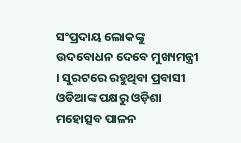ସଂପ୍ରଦାୟ ଲୋକଙ୍କୁ ଉଦବୋଧନ ଦେବେ ମୁଖ୍ୟମନ୍ତ୍ରୀ । ସୁରଟରେ ରହୁଥିବା ପ୍ରବାସୀ ଓଡିଆଙ୍କ ପକ୍ଷରୁ ଓଡ଼ିଶା ମହୋତ୍ସବ ପାଳନ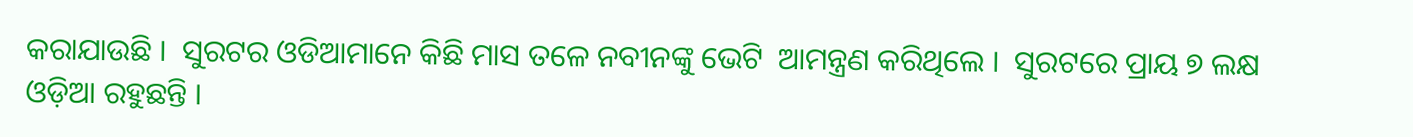କରାଯାଉଛି ।  ସୁରଟର ଓଡିଆମାନେ କିଛି ମାସ ତଳେ ନବୀନଙ୍କୁ ଭେଟି  ଆମନ୍ତ୍ରଣ କରିଥିଲେ ।  ସୁରଟରେ ପ୍ରାୟ ୭ ଲକ୍ଷ ଓଡ଼ିଆ ରହୁଛନ୍ତି ।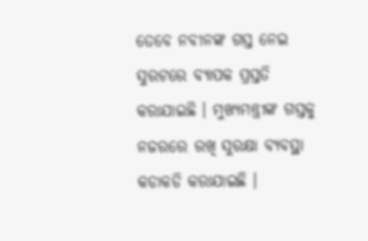ତେବେ ନବୀନଙ୍କ ଗସ୍ତ ନେଇ ସୁରଟରେ ବ୍ୟାପକ ପ୍ରସ୍ତତି କରାଯାଇଛି । ମୁଖ୍ୟମନ୍ତ୍ରୀଙ୍କ ଗସ୍ତକୁ ନଜରରେ ରଖି ସୁରକ୍ଷା ବ୍ୟବସ୍ଥା କଡାକଡି କରାଯାଇଛି ।